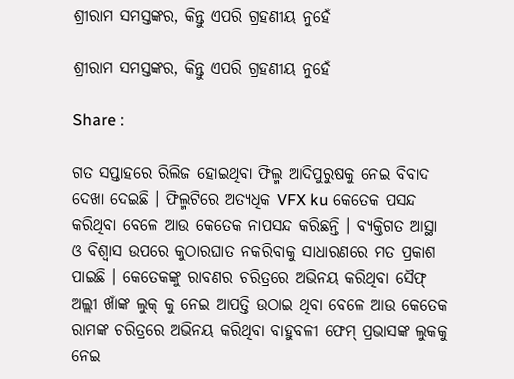ଶ୍ରୀରାମ ସମସ୍ତଙ୍କର, କିନ୍ତୁ ଏପରି ଗ୍ରହଣୀୟ ନୁହେଁ

ଶ୍ରୀରାମ ସମସ୍ତଙ୍କର, କିନ୍ତୁ ଏପରି ଗ୍ରହଣୀୟ ନୁହେଁ

Share :

ଗତ ସପ୍ତାହରେ ରିଲିଜ ହୋଇଥିବା ଫିଲ୍ମ ଆଦିପୁରୁଷକୁ ନେଇ ବିବାଦ ଦେଖା ଦେଇଛି । ଫିଲ୍ମଟିରେ ଅତ୍ୟଧିକ VFX ku କେତେକ ପସନ୍ଦ କରିଥିବା ବେଳେ ଆଉ କେତେକ ନାପସନ୍ଦ କରିଛନ୍ତି । ବ୍ୟକ୍ତିଗତ ଆସ୍ଥା ଓ ବିଶ୍ୱାସ ଉପରେ କୁଠାରଘାତ ନକରିବାକୁ ସାଧାରଣରେ ମତ ପ୍ରକାଶ ପାଇଛି । କେତେକଙ୍କୁ ରାବଣର ଚରିତ୍ରରେ ଅଭିନୟ କରିଥିବା ସୈଫ୍ ଅଲ୍ଲୀ ଖାଁଙ୍କ ଲୁକ୍ କୁ ନେଇ ଆପତ୍ତି ଉଠାଇ ଥିବା ବେଳେ ଆଉ କେତେକ ରାମଙ୍କ ଚରିତ୍ରରେ ଅଭିନୟ କରିଥିବା ବାହୁବଳୀ ଫେମ୍ ପ୍ରଭାସଙ୍କ ଲୁକକୁ ନେଇ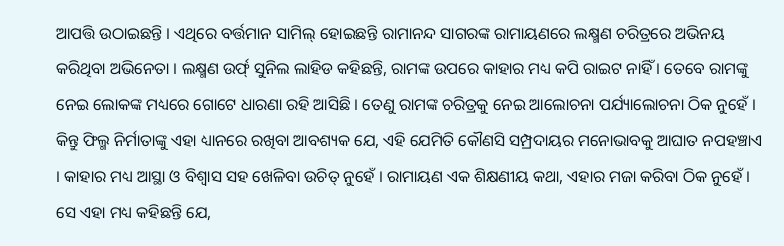ଆପତ୍ତି ଉଠାଇଛନ୍ତି । ଏଥିରେ ବର୍ତ୍ତମାନ ସାମିଲ୍ ହୋଇଛନ୍ତି ରାମାନନ୍ଦ ସାଗରଙ୍କ ରାମାୟଣରେ ଲକ୍ଷ୍ମଣ ଚରିତ୍ରରେ ଅଭିନୟ କରିଥିବା ଅଭିନେତା । ଲକ୍ଷ୍ମଣ ଉର୍ଫ୍ ସୁନିଲ ଲାହିଡ କହିଛନ୍ତି, ରାମଙ୍କ ଉପରେ କାହାର ମଧ୍ୟ କପି ରାଇଟ ନାହିଁ । ତେବେ ରାମଙ୍କୁ ନେଇ ଲୋକଙ୍କ ମଧ୍ୟରେ ଗୋଟେ ଧାରଣା ରହି ଆସିଛି । ତେଣୁ ରାମଙ୍କ ଚରିତ୍ରକୁ ନେଇ ଆଲୋଚନା ପର୍ଯ୍ୟାଲୋଚନା ଠିକ ନୁହେଁ । କିନ୍ତୁ ଫିଲ୍ମ ନିର୍ମାତାଙ୍କୁ ଏହା ଧ୍ୟାନରେ ରଖିବା ଆବଶ୍ୟକ ଯେ, ଏହି ଯେମିତି କୌଣସି ସମ୍ପ୍ରଦାୟର ମନୋଭାବକୁ ଆଘାତ ନପହଞ୍ଚାଏ । କାହାର ମଧ୍ୟ ଆସ୍ଥା ଓ ବିଶ୍ୱାସ ସହ ଖେଳିବା ଉଚିତ୍ ନୁହେଁ । ରାମାୟଣ ଏକ ଶିକ୍ଷଣୀୟ କଥା, ଏହାର ମଜା କରିବା ଠିକ ନୁହେଁ । ସେ ଏହା ମଧ୍ୟ କହିଛନ୍ତି ଯେ,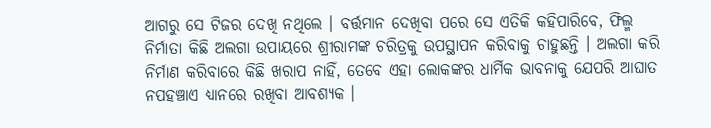ଆଗରୁ ସେ ଟିଜର ଦେଖି ନଥିଲେ । ବର୍ତ୍ତମାନ ଦେଖିବା ପରେ ସେ ଏତିକି କହିପାରିବେ, ଫିଲ୍ମ ନିର୍ମାତା କିଛି ଅଲଗା ଉପାୟରେ ଶ୍ରୀରାମଙ୍କ ଚରିତ୍ରକୁ ଉପସ୍ଥାପନ କରିବାକୁ ଚାହୁଛନ୍ତି । ଅଲଗା କରି ନିର୍ମାଣ କରିବାରେ କିଛି ଖରାପ ନାହିଁ, ତେବେ ଏହା ଲୋକଙ୍କର ଧାର୍ମିକ ଭାବନାକୁ ଯେପରି ଆଘାତ ନପହଞ୍ଚାଏ ଧ୍ୟାନରେ ରଖିବା ଆବଶ୍ୟକ ।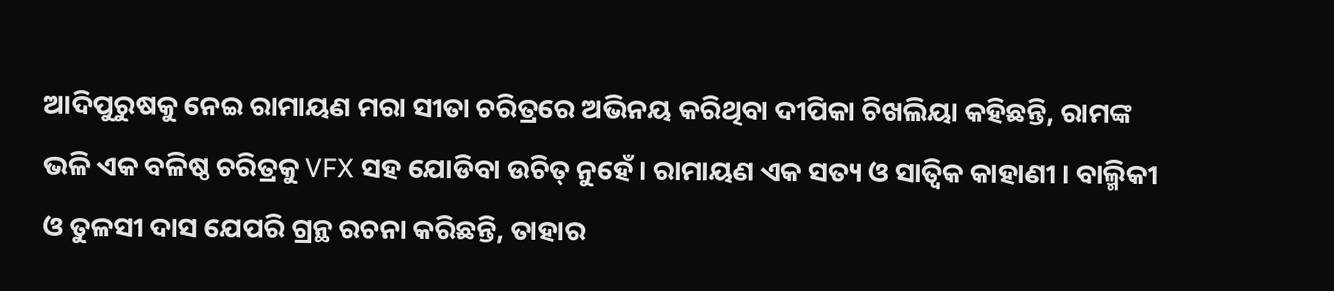ଆଦିପୁରୁଷକୁ ନେଇ ରାମାୟଣ ମରା ସୀତା ଚରିତ୍ରରେ ଅଭିନୟ କରିଥିବା ଦୀପିକା ଚିଖଲିୟା କହିଛନ୍ତି, ରାମଙ୍କ ଭଳି ଏକ ବଳିଷ୍ଠ ଚରିତ୍ରକୁ VFX ସହ ଯୋଡିବା ଉଚିତ୍ ନୁହେଁ । ରାମାୟଣ ଏକ ସତ୍ୟ ଓ ସାତ୍ୱିକ କାହାଣୀ । ବାଲ୍ମିକୀ ଓ ତୁଳସୀ ଦାସ ଯେପରି ଗ୍ରନ୍ଥ ରଚନା କରିଛନ୍ତି, ତାହାର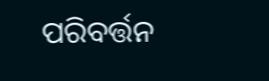ପରିବର୍ତ୍ତନ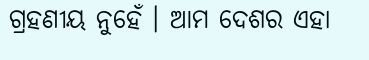ଗ୍ରହଣୀୟ ନୁହେଁ । ଆମ ଦେଶର ଏହା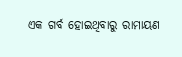ଏକ ଗର୍ବ ହୋଇଥିବାରୁ ରାମାୟଣ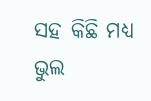ସହ କିଛି ମଧ୍ୟ ଭୁଲ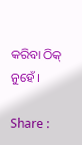କରିବା ଠିକ୍ ନୁହେଁ ।

Share :